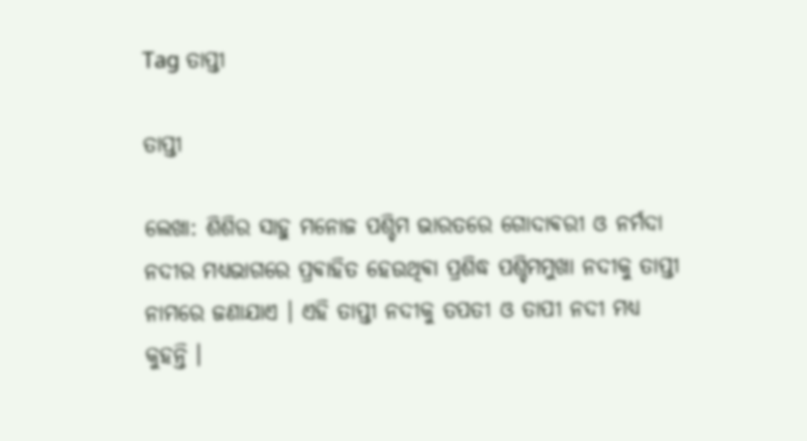Tag ତାପ୍ତୀ

ତାପ୍ତୀ

ଲେଖା: ଶିଶିର ସାହୁ ମନୋଜ ପଶ୍ଚିମ ଭାରତରେ ଗୋଦାଵରୀ ଓ ନର୍ମଦା ନଦୀର ମଧ୍ୟଭାଗରେ ପ୍ରଵାହିତ ହେଉଥିଵା ପ୍ରଶିଦ୍ଧ ପଶ୍ଚିମମୁଖା ନଦୀକୁ ତାପ୍ତୀ ନାମରେ ଜଣାଯାଏ । ଏହି ତାପ୍ତୀ ନଦୀକୁ ତପତୀ ଓ ତାପୀ ନଦୀ ମଧ୍ୟ କୁହନ୍ତି ।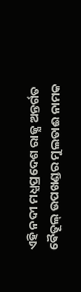ଏହି ନଦୀ ମଧ୍ଯପ୍ରଦେଶ ରାଜ୍ଯ ଅନ୍ତର୍ଗତ ଵୈତୂଲ୍ ଉପଖଣ୍ଡର ମୁଲତାଈ ନାମକ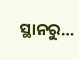ସ୍ଥାନରୁ…